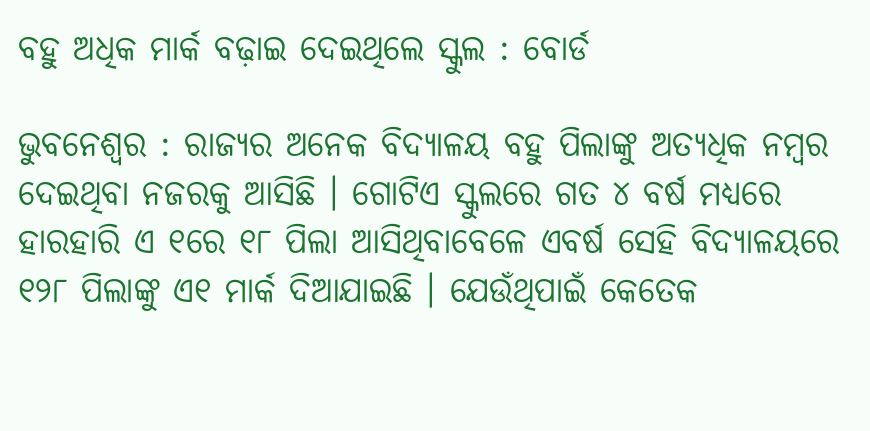ବହୁ ଅଧିକ ମାର୍କ ବଢ଼ାଇ ଦେଇଥିଲେ ସ୍କୁଲ : ବୋର୍ଡ

ଭୁବନେଶ୍ୱର : ରାଜ୍ୟର ଅନେକ ବିଦ୍ୟାଳୟ ବହୁ ପିଲାଙ୍କୁ ଅତ୍ୟଧିକ ନମ୍ବର ଦେଇଥିବା ନଜରକୁ ଆସିଛି । ଗୋଟିଏ ସ୍କୁଲରେ ଗତ ୪ ବର୍ଷ ମଧ୍ୟରେ ହାରହାରି ଏ ୧ରେ ୧୮ ପିଲା ଆସିଥିବାବେଳେ ଏବର୍ଷ ସେହି ବିଦ୍ୟାଳୟରେ ୧୨୮ ପିଲାଙ୍କୁ ଏ୧ ମାର୍କ ଦିଆଯାଇଛି । ଯେଉଁଥିପାଇଁ କେତେକ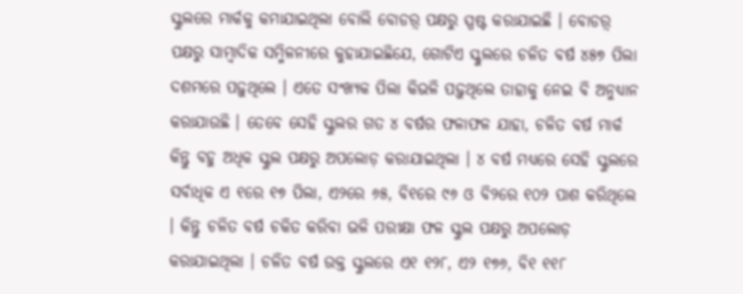ସ୍କୁଲରେ ମାର୍କକୁ କମାଯାଇଥିଲା ବୋଲି ବୋଡର଼୍ ପକ୍ଷରୁ ସ୍ପଷ୍ଟ କରାଯାଇଛି । ବୋଡର଼୍ ପକ୍ଷରୁ ସାମ୍ବାଦିକ ସମ୍ମିଳନୀରେ କୁହାଯାଇଛିଯେ, ଗୋଟିଏ ସ୍କୁଲରେ ଚଳିତ ବର୍ଷ ୪୫୭ ପିଲା ଦଶମରେ ପଢ଼ୁଥିଲେ । ଏତେ ସଂଖ୍ୟକ ପିଲା କିଭଳି ପଢ଼ୁଥିଲେ ତାହାକୁ ନେଇ ବି ଅନୁଧ୍ୟାନ କରାଯାଉଛି । ତେବେ ସେହି ସ୍କୁଲର ଗତ ୪ ବର୍ଷର ଫଳାଫଳ ଯାହା, ଚଳିତ ବର୍ଷ ମାର୍କ କିନ୍ତୁ ବହୁ ଅଧିକ ସ୍କୁଲ ପକ୍ଷରୁ ଅପଲୋଡ଼ କରାଯାଇଥିଲା । ୪ ବର୍ଷ ମଧ୍ୟରେ ସେହି ସ୍କୁଲରେ ସର୍ବାଧିକ ଏ ୧ରେ ୧୭ ପିଲା, ଏ୨ରେ ୬୫, ବି୧ରେ ୯୬ ଓ ବି୨ରେ ୧୦୨ ପାଶ କରିଥିଲେ । କିନ୍ତୁ ଚଳିତ ବର୍ଷ ଚକିତ କରିବା ଭଳି ପରୀକ୍ଷା ଫଳ ସ୍କୁଲ ପକ୍ଷରୁ ଅପଲୋଡ଼ କରାଯାଇଥିଲା । ଚଳିତ ବର୍ଷ ଉକ୍ତ ସ୍କୁଲରେ ଏ୧ ୧୨୮, ଏ୨ ୧୭୬, ବି୧ ୧୧୮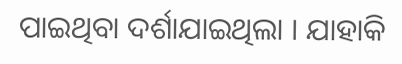ପାଇଥିବା ଦର୍ଶାଯାଇଥିଲା । ଯାହାକି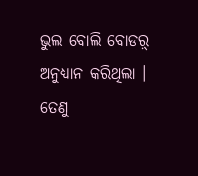ଭୁଲ ବୋଲି ବୋଡର଼୍ ଅନୁଧ୍ୟାନ କରିଥିଲା । ତେଣୁ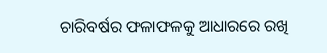ଚାରିବର୍ଷର ଫଳାଫଳକୁ ଆଧାରରେ ରଖି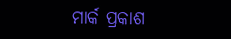ମାର୍କ ପ୍ରକାଶ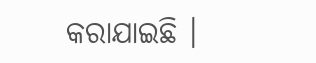କରାଯାଇଛି ।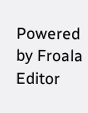Powered by Froala Editor